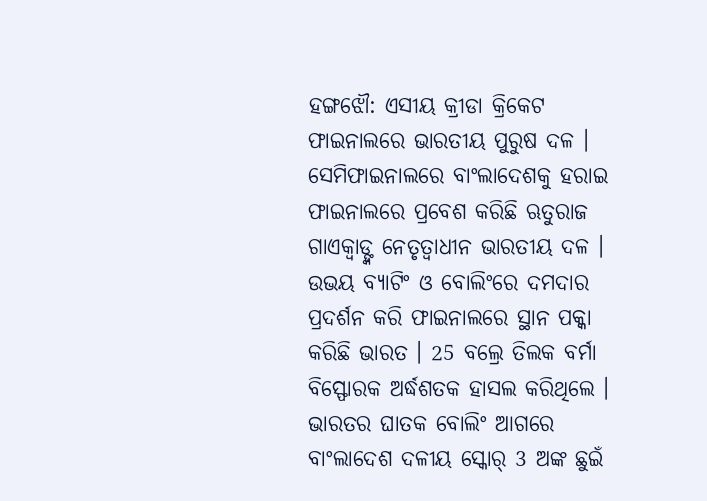ହଙ୍ଗଝୌ: ଏସୀୟ କ୍ରୀଡା କ୍ରିକେଟ ଫାଇନାଲରେ ଭାରତୀୟ ପୁରୁଷ ଦଳ । ସେମିଫାଇନାଲରେ ବାଂଲାଦେଶକୁ ହରାଇ ଫାଇନାଲରେ ପ୍ରବେଶ କରିଛି ଋତୁରାଜ ଗାଏକ୍ବାଡ୍ଙ୍କ ନେତୃତ୍ବାଧୀନ ଭାରତୀୟ ଦଳ । ଉଭୟ ବ୍ୟାଟିଂ ଓ ବୋଲିଂରେ ଦମଦାର ପ୍ରଦର୍ଶନ କରି ଫାଇନାଲରେ ସ୍ଥାନ ପକ୍କା କରିଛି ଭାରତ । 25 ବଲ୍ରେ ତିଲକ ବର୍ମା ବିସ୍ଫୋରକ ଅର୍ଦ୍ଧଶତକ ହାସଲ କରିଥିଲେ । ଭାରତର ଘାତକ ବୋଲିଂ ଆଗରେ ବାଂଲାଦେଶ ଦଳୀୟ ସ୍କୋର୍ 3 ଅଙ୍କ ଛୁଇଁ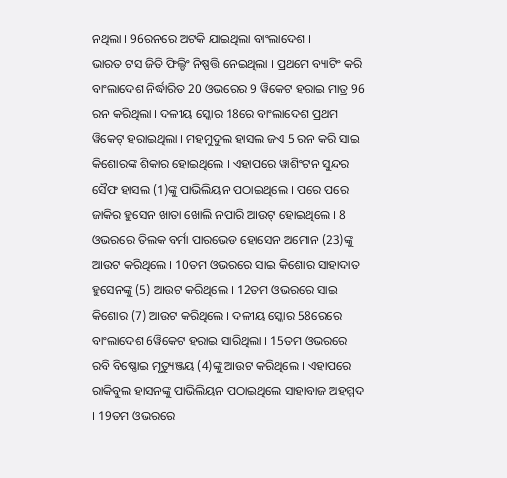ନଥିଲା । 96ରନରେ ଅଟକି ଯାଇଥିଲା ବାଂଲାଦେଶ ।
ଭାରତ ଟସ ଜିତି ଫିଲ୍ଡିଂ ନିଷ୍ପତ୍ତି ନେଇଥିଲା । ପ୍ରଥମେ ବ୍ୟାଟିଂ କରି ବାଂଲାଦେଶ ନିର୍ଦ୍ଧାରିତ 20 ଓଭରେର 9 ୱିକେଟ ହରାଇ ମାତ୍ର 96 ରନ କରିଥିଲା । ଦଳୀୟ ସ୍କୋର 18ରେ ବାଂଲାଦେଶ ପ୍ରଥମ ୱିକେଟ୍ ହରାଇଥିଲା । ମହମୁଦୁଲ ହାସଲ ଜଏ 5 ରନ କରି ସାଇ କିଶୋରଙ୍କ ଶିକାର ହୋଇଥିଲେ । ଏହାପରେ ୱାଶିଂଟନ ସୁନ୍ଦର ସୈଫ ହାସଲ (1)ଙ୍କୁ ପାଭିଲିୟନ ପଠାଇଥିଲେ । ପରେ ପରେ ଜାକିର ହୁସେନ ଖାତା ଖୋଲି ନପାରି ଆଉଟ୍ ହୋଇଥିଲେ । 8 ଓଭରରେ ତିଲକ ବର୍ମା ପାରଭେଡ ହୋସେନ ଅମୋନ (23)ଙ୍କୁ ଆଉଟ କରିଥିଲେ । 10ତମ ଓଭରରେ ସାଇ କିଶୋର ସାହାଦାତ ହୁସେନଙ୍କୁ (5) ଆଉଟ କରିଥିଲେ । 12ତମ ଓଭରରେ ସାଇ କିଶୋର (7) ଆଉଟ କରିଥିଲେ । ଦଳୀୟ ସ୍କୋର 58ରେରେ ବାଂଲାଦେଶ 6ୱିକେଟ ହରାଇ ସାରିଥିଲା । 15ତମ ଓଭରରେ ରବି ବିଷ୍ଣୋଇ ମୃତ୍ୟୁଞ୍ଜୟ (4)ଙ୍କୁ ଆଉଟ କରିଥିଲେ । ଏହାପରେ ରାକିବୁଲ ହାସନଙ୍କୁ ପାଭିଲିୟନ ପଠାଇଥିଲେ ସାହାବାଜ ଅହମ୍ମଦ । 19ତମ ଓଭରରେ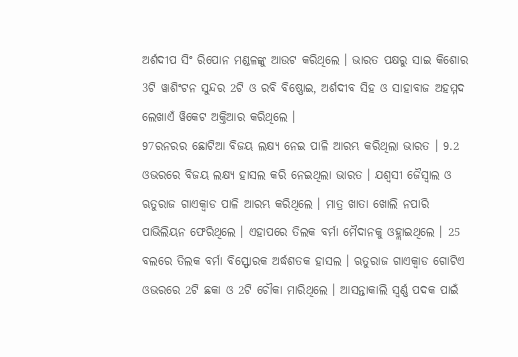ଅର୍ଶଦୀପ ସିଂ ରିପୋନ ମଣ୍ଡଳଙ୍କୁ ଆଉଟ କରିଥିଲେ । ଭାରତ ପକ୍ଷରୁ ସାଇ କିଶୋର 3ଟି ୱାଶିଂଟନ ସୁନ୍ଦର 2ଟି ଓ ରବି ବିଷ୍ଣୋଇ, ଅର୍ଶଦୀବ ସିହ ଓ ସାହାବାଜ ଅହମ୍ମଦ ଲେଖାଏଁ ୱିକେଟ ଅକ୍ତିଆର କରିଥିଲେ ।
97ରନରର ଛୋଟିଆ ବିଜୟ ଲକ୍ଷ୍ୟ ନେଇ ପାଳି ଆରମ୍ଭ କରିଥିଲା ଭାରତ । 9.2 ଓଭରରେ ବିଜୟ ଲକ୍ଷ୍ୟ ହାସଲ କରି ନେଇଥିଲା ଭାରତ । ଯଶ୍ବସୀ ଜୈସ୍ବାଲ ଓ ଋତୁରାଜ ଗାଏକ୍ବାଡ ପାଳି ଆରମ୍ଭ କରିଥିଲେ । ମାତ୍ର ଖାତା ଖୋଲି ନପାରି ପାଭିଲିୟନ ଫେରିଥିଲେ । ଏହାପରେ ତିଲକ ବର୍ମା ମୈଦାନକୁ ଓହ୍ଲାଇଥିଲେ । 25 ବଲରେ ତିଲକ ବର୍ମା ବିସ୍ଫୋରକ ଅର୍ଦ୍ଧଶତକ ହାସଲ । ଋତୁରାଜ ଗାଏକ୍ବାଡ ଗୋଟିଏ ଓଭରରେ 2ଟି ଛକା ଓ 2ଟି ଚୌକା ମାରିଥିଲେ । ଆସନ୍ତାକାଲି ସ୍ବର୍ଣ୍ଣ ପଦକ ପାଇଁ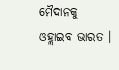ମୈଦାନକୁ ଓହ୍ଲାଇବ ଭାରତ ।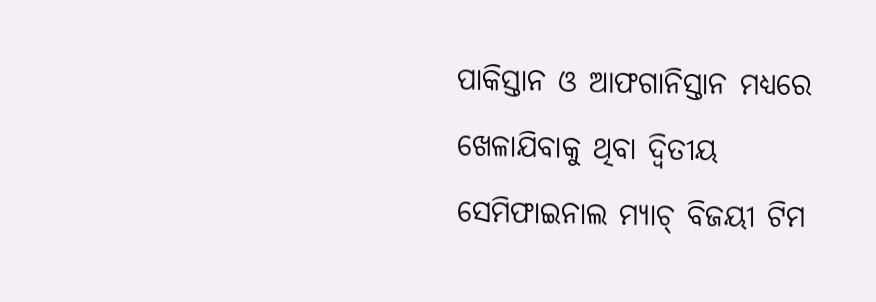ପାକିସ୍ତାନ ଓ ଆଫଗାନିସ୍ତାନ ମଧ୍ୟରେ ଖେଳାଯିବାକୁ ଥିବା ଦ୍ବିତୀୟ ସେମିଫାଇନାଲ ମ୍ୟାଚ୍ ବିଜୟୀ ଟିମ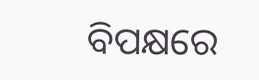ବିପକ୍ଷରେ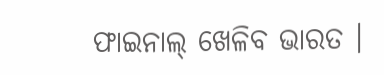ଫାଇନାଲ୍ ଖେଳିବ ଭାରତ ।